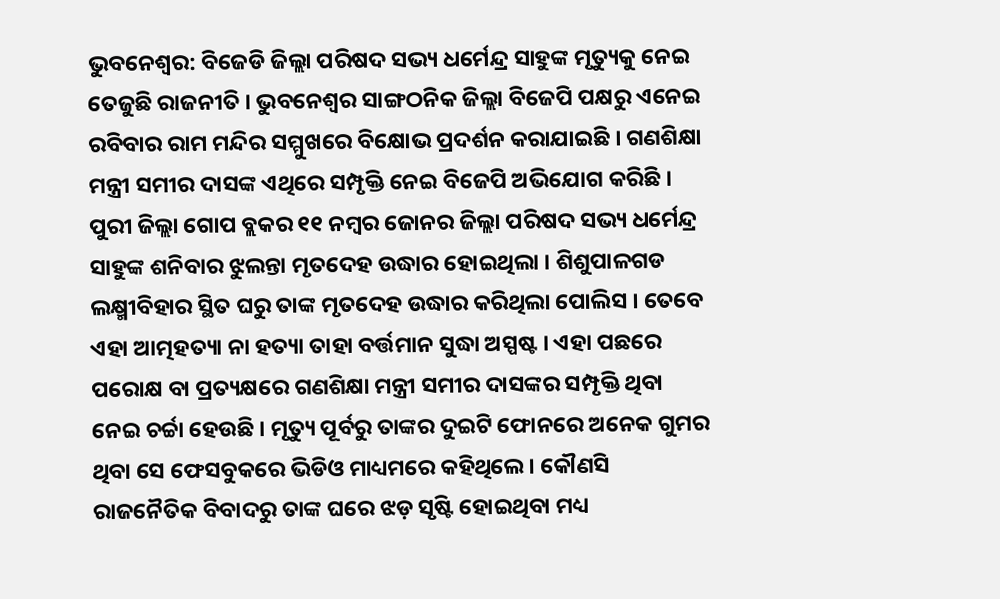ଭୁବନେଶ୍ବର: ବିଜେଡି ଜିଲ୍ଲା ପରିଷଦ ସଭ୍ୟ ଧର୍ମେନ୍ଦ୍ର ସାହୁଙ୍କ ମୃତ୍ୟୁକୁ ନେଇ ତେଜୁଛି ରାଜନୀତି । ଭୁବନେଶ୍ବର ସାଙ୍ଗଠନିକ ଜିଲ୍ଲା ବିଜେପି ପକ୍ଷରୁ ଏନେଇ ରବିବାର ରାମ ମନ୍ଦିର ସମ୍ମୁଖରେ ବିକ୍ଷୋଭ ପ୍ରଦର୍ଶନ କରାଯାଇଛି । ଗଣଶିକ୍ଷା ମନ୍ତ୍ରୀ ସମୀର ଦାସଙ୍କ ଏଥିରେ ସମ୍ପୃକ୍ତି ନେଇ ବିଜେପି ଅଭିଯୋଗ କରିଛି ।
ପୁରୀ ଜିଲ୍ଲା ଗୋପ ବ୍ଲକର ୧୧ ନମ୍ବର ଜୋନର ଜିଲ୍ଲା ପରିଷଦ ସଭ୍ୟ ଧର୍ମେନ୍ଦ୍ର ସାହୁଙ୍କ ଶନିବାର ଝୁଲନ୍ତା ମୃତଦେହ ଉଦ୍ଧାର ହୋଇଥିଲା । ଶିଶୁପାଳଗଡ ଲକ୍ଷ୍ମୀବିହାର ସ୍ଥିତ ଘରୁ ତାଙ୍କ ମୃତଦେହ ଉଦ୍ଧାର କରିଥିଲା ପୋଲିସ । ତେବେ ଏହା ଆତ୍ମହତ୍ୟା ନା ହତ୍ୟା ତାହା ବର୍ତ୍ତମାନ ସୁଦ୍ଧା ଅସ୍ପଷ୍ଟ । ଏହା ପଛରେ ପରୋକ୍ଷ ବା ପ୍ରତ୍ୟକ୍ଷରେ ଗଣଶିକ୍ଷା ମନ୍ତ୍ରୀ ସମୀର ଦାସଙ୍କର ସମ୍ପୃକ୍ତି ଥିବା ନେଇ ଚର୍ଚ୍ଚା ହେଉଛି । ମୃତ୍ୟୁ ପୂର୍ବରୁ ତାଙ୍କର ଦୁଇଟି ଫୋନରେ ଅନେକ ଗୁମର ଥିବା ସେ ଫେସବୁକରେ ଭିଡିଓ ମାଧ୍ୟମରେ କହିଥିଲେ । କୌଣସି ରାଜନୈତିକ ବିବାଦରୁ ତାଙ୍କ ଘରେ ଝଡ଼ ସୃଷ୍ଟି ହୋଇଥିବା ମଧ୍ୟ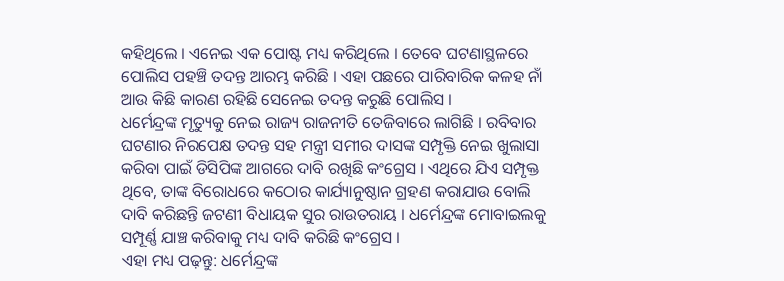କହିଥିଲେ । ଏନେଇ ଏକ ପୋଷ୍ଟ ମଧ୍ୟ କରିଥିଲେ । ତେବେ ଘଟଣାସ୍ଥଳରେ ପୋଲିସ ପହଞ୍ଚି ତଦନ୍ତ ଆରମ୍ଭ କରିଛି । ଏହା ପଛରେ ପାରିବାରିକ କଳହ ନାଁ ଆଉ କିଛି କାରଣ ରହିଛି ସେନେଇ ତଦନ୍ତ କରୁଛି ପୋଲିସ ।
ଧର୍ମେନ୍ଦ୍ରଙ୍କ ମୃତ୍ୟୁକୁ ନେଇ ରାଜ୍ୟ ରାଜନୀତି ତେଜିବାରେ ଲାଗିଛି । ରବିବାର ଘଟଣାର ନିରପେକ୍ଷ ତଦନ୍ତ ସହ ମନ୍ତ୍ରୀ ସମୀର ଦାସଙ୍କ ସମ୍ପୃକ୍ତି ନେଇ ଖୁଲାସା କରିବା ପାଇଁ ଡିସିପିଙ୍କ ଆଗରେ ଦାବି ରଖିଛି କଂଗ୍ରେସ । ଏଥିରେ ଯିଏ ସମ୍ପୃକ୍ତ ଥିବେ, ତାଙ୍କ ବିରୋଧରେ କଠୋର କାର୍ଯ୍ୟାନୁଷ୍ଠାନ ଗ୍ରହଣ କରାଯାଉ ବୋଲି ଦାବି କରିଛନ୍ତି ଜଟଣୀ ବିଧାୟକ ସୁର ରାଉତରାୟ । ଧର୍ମେନ୍ଦ୍ରଙ୍କ ମୋବାଇଲକୁ ସମ୍ପୂର୍ଣ୍ଣ ଯାଞ୍ଚ କରିବାକୁ ମଧ୍ୟ ଦାବି କରିଛି କଂଗ୍ରେସ ।
ଏହା ମଧ୍ୟ ପଢ଼ନ୍ତୁ: ଧର୍ମେନ୍ଦ୍ରଙ୍କ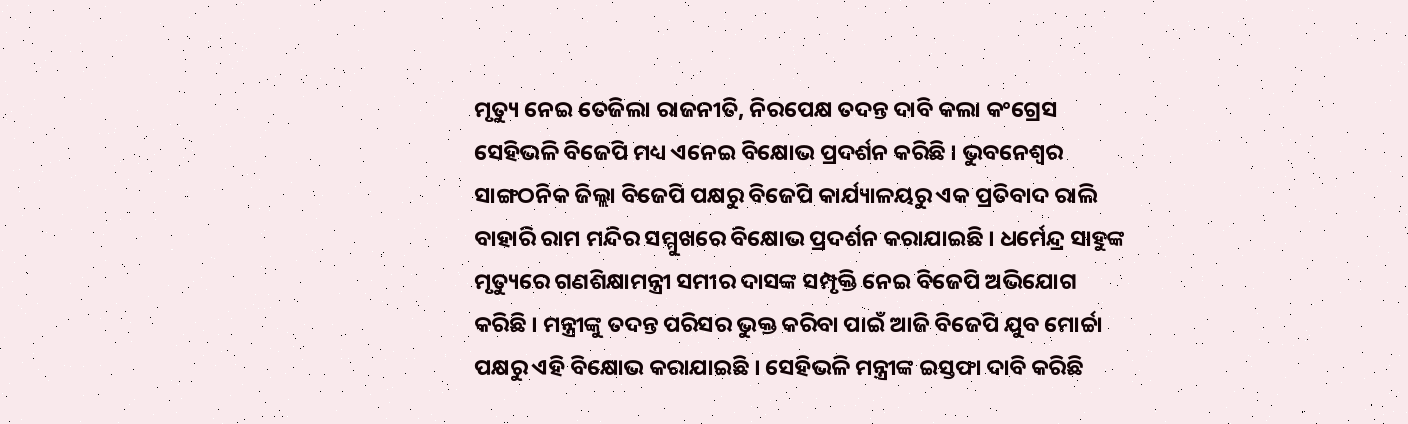ମୃତ୍ୟୁ ନେଇ ତେଜିଲା ରାଜନୀତି, ନିରପେକ୍ଷ ତଦନ୍ତ ଦାବି କଲା କଂଗ୍ରେସ
ସେହିଭଳି ବିଜେପି ମଧ୍ୟ ଏନେଇ ବିକ୍ଷୋଭ ପ୍ରଦର୍ଶନ କରିଛି । ଭୁବନେଶ୍ବର ସାଙ୍ଗଠନିକ ଜିଲ୍ଲା ବିଜେପି ପକ୍ଷରୁ ବିଜେପି କାର୍ଯ୍ୟାଳୟରୁ ଏକ ପ୍ରତିବାଦ ରାଲି ବାହାରି ରାମ ମନ୍ଦିର ସମ୍ମୁଖରେ ବିକ୍ଷୋଭ ପ୍ରଦର୍ଶନ କରାଯାଇଛି । ଧର୍ମେନ୍ଦ୍ର ସାହୁଙ୍କ ମୃତ୍ୟୁରେ ଗଣଶିକ୍ଷାମନ୍ତ୍ରୀ ସମୀର ଦାସଙ୍କ ସମ୍ପୃକ୍ତି ନେଇ ବିଜେପି ଅଭିଯୋଗ କରିଛି । ମନ୍ତ୍ରୀଙ୍କୁ ତଦନ୍ତ ପରିସର ଭୁକ୍ତ କରିବା ପାଇଁ ଆଜି ବିଜେପି ଯୁବ ମୋର୍ଚ୍ଚା ପକ୍ଷରୁ ଏହି ବିକ୍ଷୋଭ କରାଯାଇଛି । ସେହିଭଳି ମନ୍ତ୍ରୀଙ୍କ ଇସ୍ତଫା ଦାବି କରିଛି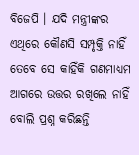ବିଜେପି । ଯଦି ମନ୍ତ୍ରୀଙ୍କର ଏଥିରେ କୌଣସି ସମ୍ପୃକ୍ତି ନାହିଁ ତେବେ ସେ କାହିଁକି ଗଣମାଧ୍ୟମ ଆଗରେ ଉତ୍ତର ରଖିଲେ ନାହିଁ ବୋଲି ପ୍ରଶ୍ନ କରିଛନ୍ତି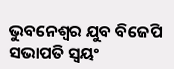ଭୁବନେଶ୍ବର ଯୁବ ବିଜେପି ସଭାପତି ସ୍ବୟଂ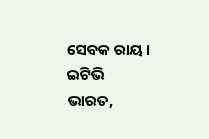ସେବକ ରାୟ ।
ଇଟିଭି ଭାରତ,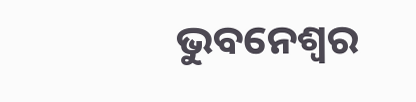ଭୁବନେଶ୍ବର